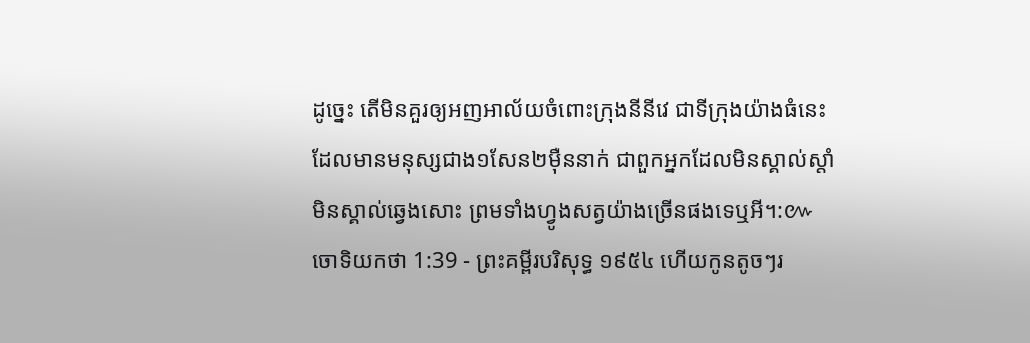ដូច្នេះ តើមិនគួរឲ្យអញអាល័យចំពោះក្រុងនីនីវេ ជាទីក្រុងយ៉ាងធំនេះ ដែលមានមនុស្សជាង១សែន២ម៉ឺននាក់ ជាពួកអ្នកដែលមិនស្គាល់ស្តាំ មិនស្គាល់ឆ្វេងសោះ ព្រមទាំងហ្វូងសត្វយ៉ាងច្រើនផងទេឬអី។:៚
ចោទិយកថា 1:39 - ព្រះគម្ពីរបរិសុទ្ធ ១៩៥៤ ហើយកូនតូចៗរ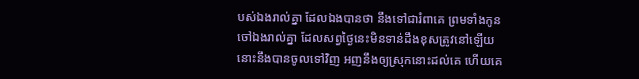បស់ឯងរាល់គ្នា ដែលឯងបានថា នឹងទៅជារំពាគេ ព្រមទាំងកូនចៅឯងរាល់គ្នា ដែលសព្វថ្ងៃនេះមិនទាន់ដឹងខុសត្រូវនៅឡើយ នោះនឹងបានចូលទៅវិញ អញនឹងឲ្យស្រុកនោះដល់គេ ហើយគេ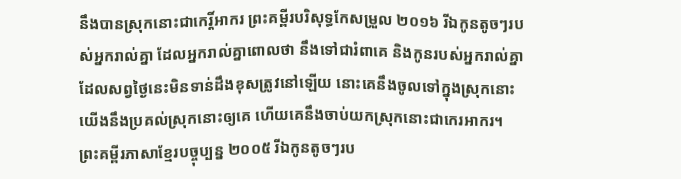នឹងបានស្រុកនោះជាកេរ្តិ៍អាករ ព្រះគម្ពីរបរិសុទ្ធកែសម្រួល ២០១៦ រីឯកូនតូចៗរបស់អ្នករាល់គ្នា ដែលអ្នករាល់គ្នាពោលថា នឹងទៅជារំពាគេ និងកូនរបស់អ្នករាល់គ្នា ដែលសព្វថ្ងៃនេះមិនទាន់ដឹងខុសត្រូវនៅឡើយ នោះគេនឹងចូលទៅក្នុងស្រុកនោះ យើងនឹងប្រគល់ស្រុកនោះឲ្យគេ ហើយគេនឹងចាប់យកស្រុកនោះជាកេរអាករ។ ព្រះគម្ពីរភាសាខ្មែរបច្ចុប្បន្ន ២០០៥ រីឯកូនតូចៗរប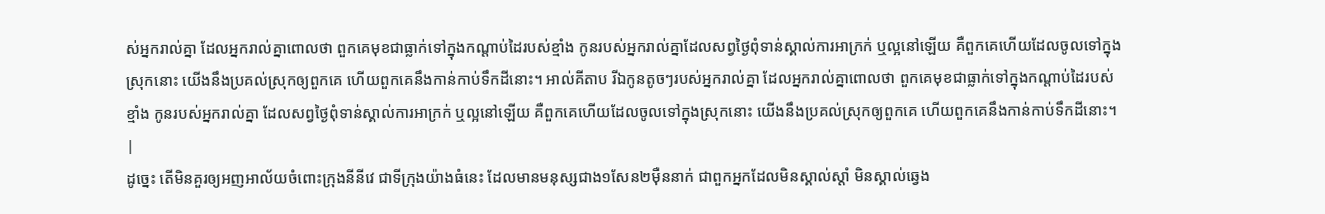ស់អ្នករាល់គ្នា ដែលអ្នករាល់គ្នាពោលថា ពួកគេមុខជាធ្លាក់ទៅក្នុងកណ្ដាប់ដៃរបស់ខ្មាំង កូនរបស់អ្នករាល់គ្នាដែលសព្វថ្ងៃពុំទាន់ស្គាល់ការអាក្រក់ ឬល្អនៅឡើយ គឺពួកគេហើយដែលចូលទៅក្នុងស្រុកនោះ យើងនឹងប្រគល់ស្រុកឲ្យពួកគេ ហើយពួកគេនឹងកាន់កាប់ទឹកដីនោះ។ អាល់គីតាប រីឯកូនតូចៗរបស់អ្នករាល់គ្នា ដែលអ្នករាល់គ្នាពោលថា ពួកគេមុខជាធ្លាក់ទៅក្នុងកណ្តាប់ដៃរបស់ខ្មាំង កូនរបស់អ្នករាល់គ្នា ដែលសព្វថ្ងៃពុំទាន់ស្គាល់ការអាក្រក់ ឬល្អនៅឡើយ គឺពួកគេហើយដែលចូលទៅក្នុងស្រុកនោះ យើងនឹងប្រគល់ស្រុកឲ្យពួកគេ ហើយពួកគេនឹងកាន់កាប់ទឹកដីនោះ។ |
ដូច្នេះ តើមិនគួរឲ្យអញអាល័យចំពោះក្រុងនីនីវេ ជាទីក្រុងយ៉ាងធំនេះ ដែលមានមនុស្សជាង១សែន២ម៉ឺននាក់ ជាពួកអ្នកដែលមិនស្គាល់ស្តាំ មិនស្គាល់ឆ្វេង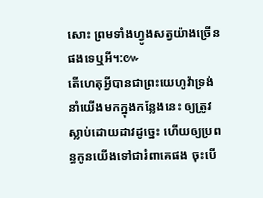សោះ ព្រមទាំងហ្វូងសត្វយ៉ាងច្រើនផងទេឬអី។:៚
តើហេតុអ្វីបានជាព្រះយេហូវ៉ាទ្រង់នាំយើងមកក្នុងកន្លែងនេះ ឲ្យត្រូវស្លាប់ដោយដាវដូច្នេះ ហើយឲ្យប្រពន្ធកូនយើងទៅជារំពាគេផង ចុះបើ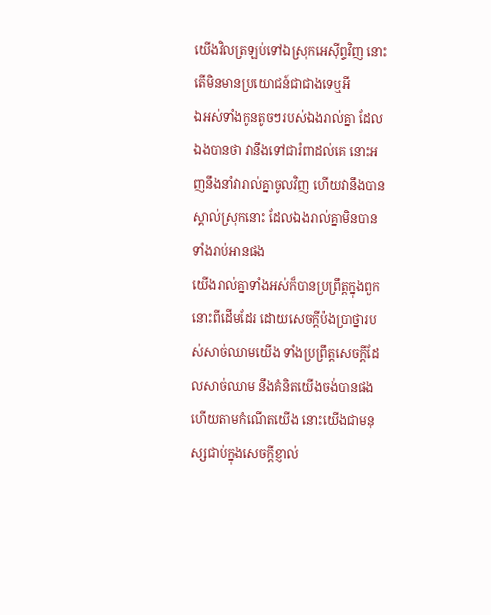យើងវិលត្រឡប់ទៅឯស្រុកអេស៊ីព្ទវិញ នោះតើមិនមានប្រយោជន៍ជាជាងទេឬអី
ឯអស់ទាំងកូនតូចៗរបស់ឯងរាល់គ្នា ដែលឯងបានថា វានឹងទៅជារំពាដល់គេ នោះអញនឹងនាំវារាល់គ្នាចូលវិញ ហើយវានឹងបានស្គាល់ស្រុកនោះ ដែលឯងរាល់គ្នាមិនបានទាំងរាប់អានផង
យើងរាល់គ្នាទាំងអស់ក៏បានប្រព្រឹត្តក្នុងពួកនោះពីដើមដែរ ដោយសេចក្ដីប៉ងប្រាថ្នារបស់សាច់ឈាមយើង ទាំងប្រព្រឹត្តសេចក្ដីដែលសាច់ឈាម នឹងគំនិតយើងចង់បានផង ហើយតាមកំណើតយើង នោះយើងជាមនុស្សជាប់ក្នុងសេចក្ដីខ្ញាល់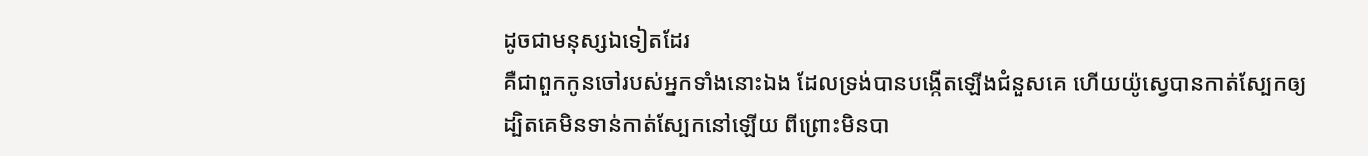ដូចជាមនុស្សឯទៀតដែរ
គឺជាពួកកូនចៅរបស់អ្នកទាំងនោះឯង ដែលទ្រង់បានបង្កើតឡើងជំនួសគេ ហើយយ៉ូស្វេបានកាត់ស្បែកឲ្យ ដ្បិតគេមិនទាន់កាត់ស្បែកនៅឡើយ ពីព្រោះមិនបា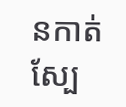នកាត់ស្បែ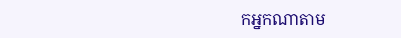កអ្នកណាតាម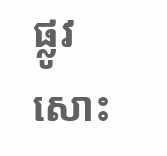ផ្លូវសោះ